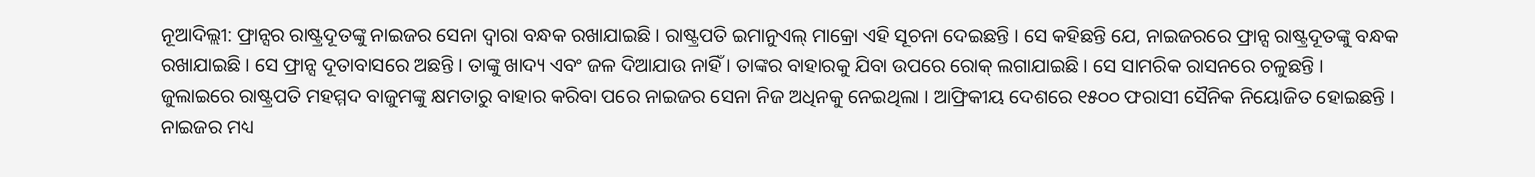ନୂଆଦିଲ୍ଲୀ: ଫ୍ରାନ୍ସର ରାଷ୍ଟ୍ରଦୂତଙ୍କୁ ନାଇଜର ସେନା ଦ୍ୱାରା ବନ୍ଧକ ରଖାଯାଇଛି । ରାଷ୍ଟ୍ରପତି ଇମାନୁଏଲ୍ ମାକ୍ରୋ ଏହି ସୂଚନା ଦେଇଛନ୍ତି । ସେ କହିଛନ୍ତି ଯେ, ନାଇଜରରେ ଫ୍ରାନ୍ସ ରାଷ୍ଟ୍ରଦୂତଙ୍କୁ ବନ୍ଧକ ରଖାଯାଇଛି । ସେ ଫ୍ରାନ୍ସ ଦୂତାବାସରେ ଅଛନ୍ତି । ତାଙ୍କୁ ଖାଦ୍ୟ ଏବଂ ଜଳ ଦିଆଯାଉ ନାହିଁ । ତାଙ୍କର ବାହାରକୁ ଯିବା ଉପରେ ରୋକ୍ ଲଗାଯାଇଛି । ସେ ସାମରିକ ରାସନରେ ଚଳୁଛନ୍ତି ।
ଜୁଲାଇରେ ରାଷ୍ଟ୍ରପତି ମହମ୍ମଦ ବାଜୁମଙ୍କୁ କ୍ଷମତାରୁ ବାହାର କରିବା ପରେ ନାଇଜର ସେନା ନିଜ ଅଧିନକୁ ନେଇଥିଲା । ଆଫ୍ରିକୀୟ ଦେଶରେ ୧୫୦୦ ଫରାସୀ ସୈନିକ ନିୟୋଜିତ ହୋଇଛନ୍ତି । ନାଇଜର ମଧ୍ୟ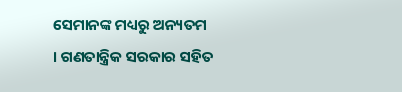ସେମାନଙ୍କ ମଧ୍ୟରୁ ଅନ୍ୟତମ । ଗଣତାନ୍ତ୍ରିକ ସରକାର ସହିତ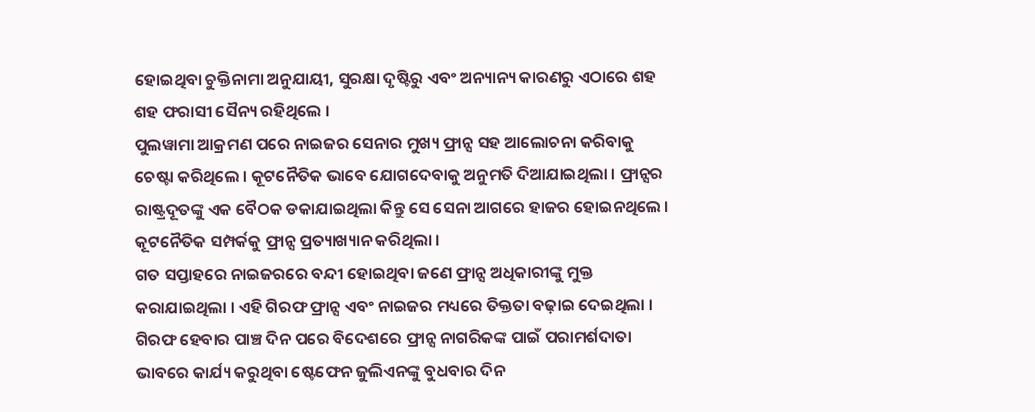ହୋଇଥିବା ଚୁକ୍ତିନାମା ଅନୁଯାୟୀ, ସୁରକ୍ଷା ଦୃଷ୍ଟିରୁ ଏବଂ ଅନ୍ୟାନ୍ୟ କାରଣରୁ ଏଠାରେ ଶହ ଶହ ଫରାସୀ ସୈନ୍ୟ ରହିଥିଲେ ।
ପୁଲୱାମା ଆକ୍ରମଣ ପରେ ନାଇଜର ସେନାର ମୁଖ୍ୟ ଫ୍ରାନ୍ସ ସହ ଆଲୋଚନା କରିବାକୁ ଚେଷ୍ଟା କରିଥିଲେ । କୂଟନୈତିକ ଭାବେ ଯୋଗଦେବାକୁ ଅନୁମତି ଦିଆଯାଇଥିଲା । ଫ୍ରାନ୍ସର ରାଷ୍ଟ୍ରଦୂତଙ୍କୁ ଏକ ବୈଠକ ଡକାଯାଇଥିଲା କିନ୍ତୁ ସେ ସେନା ଆଗରେ ହାଜର ହୋଇନଥିଲେ । କୂଟନୈତିକ ସମ୍ପର୍କକୁ ଫ୍ରାନ୍ସ ପ୍ରତ୍ୟାଖ୍ୟାନ କରିଥିଲା ।
ଗତ ସପ୍ତାହରେ ନାଇଜରରେ ବନ୍ଦୀ ହୋଇଥିବା ଜଣେ ଫ୍ରାନ୍ସ ଅଧିକାରୀଙ୍କୁ ମୁକ୍ତ କରାଯାଇଥିଲା । ଏହି ଗିରଫ ଫ୍ରାନ୍ସ ଏବଂ ନାଇଜର ମଧ୍ୟରେ ତିକ୍ତତା ବଢ଼ାଇ ଦେଇଥିଲା । ଗିରଫ ହେବାର ପାଞ୍ଚ ଦିନ ପରେ ବିଦେଶରେ ଫ୍ରାନ୍ସ ନାଗରିକଙ୍କ ପାଇଁ ପରାମର୍ଶଦାତା ଭାବରେ କାର୍ଯ୍ୟ କରୁଥିବା ଷ୍ଟେଫେନ ଜୁଲିଏନଙ୍କୁ ବୁଧବାର ଦିନ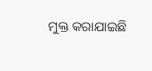ମୁକ୍ତ କରାଯାଇଛି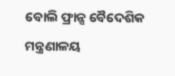ବୋଲି ଫ୍ରାନ୍ସ ବୈଦେଶିକ ମନ୍ତ୍ରଣାଳୟ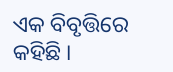ଏକ ବିବୃତ୍ତିରେ କହିଛି ।